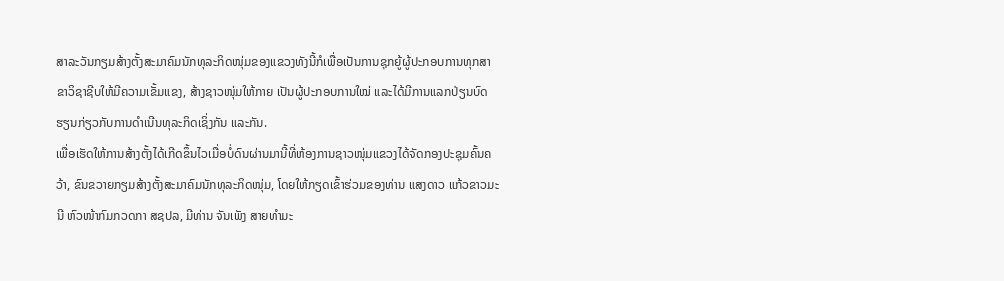ສາລະວັນກຽມສ້າງຕັ້ງສະມາຄົມນັກທຸລະກິດໜຸ່ມຂອງແຂວງທັງນີ້ກໍເພື່ອເປັນການຊຸກຍູ້ຜູ້ປະກອບການທຸກສາຂາວິຊາຊີບໃຫ້ມີຄວາມເຂັ້ມແຂງ, ສ້າງຊາວໜຸ່ມໃຫ້ກາຍ ເປັນຜູ້ປະກອບການໃໝ່ ແລະໄດ້ມີການແລກປ່ຽນບົດຮຽນກ່ຽວກັບການດຳເນີນທຸລະກິດເຊິ່ງກັນ ແລະກັນ.
ເພື່ອເຮັດໃຫ້ການສ້າງຕັ້ງໄດ້ເກີດຂຶ້ນໄວເມື່ອບໍ່ດົນຜ່ານມານີ້ທີ່ຫ້ອງການຊາວໜຸ່ມແຂວງໄດ້ຈັດກອງປະຊຸມຄົ້ນຄວ້າ, ຂົນຂວາຍກຽມສ້າງຕັ້ງສະມາຄົມນັກທຸລະກິດໜຸ່ມ, ໂດຍໃຫ້ກຽດເຂົ້າຮ່ວມຂອງທ່ານ ແສງດາວ ແກ້ວຂາວມະນີ ຫົວໜ້າກົມກວດກາ ສຊປລ, ມີທ່ານ ຈັນເພັງ ສາຍທຳມະ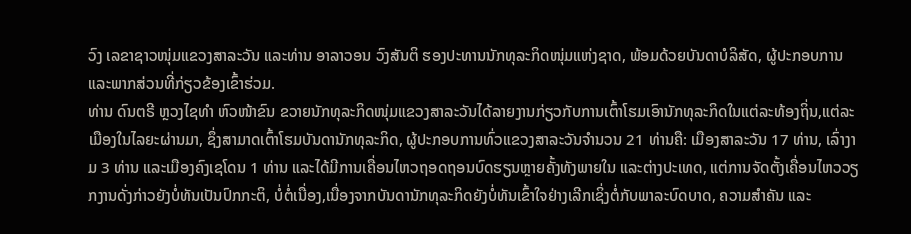ວົງ ເລຂາຊາວໜຸ່ມແຂວງສາລະວັນ ແລະທ່ານ ອາລາວອນ ວົງສັນຕິ ຮອງປະທານນັກທຸລະກິດໜຸ່ມແຫ່ງຊາດ, ພ້ອມດ້ວຍບັນດາບໍລິສັດ, ຜູ້ປະກອບການ ແລະພາກສ່ວນທີ່ກ່ຽວຂ້ອງເຂົ້າຮ່ວມ.
ທ່ານ ດົນຕຣີ ຫຼວງໄຊທຳ ຫົວໜ້າຂົນ ຂວາຍນັກທຸລະກິດໜຸ່ມແຂວງສາລະວັນໄດ້ລາຍງານກ່ຽວກັບການເຕົ້າໂຮມເອົານັກທຸລະກິດໃນແຕ່ລະທ້ອງຖິ່ນ,ແຕ່ລະເມືອງໃນໄລຍະຜ່ານມາ, ຊຶ່ງສາມາດເຕົ້າໂຮມບັນດານັກທຸລະກິດ, ຜູ້ປະກອບການທົ່ວແຂວງສາລະວັນຈຳນວນ 21 ທ່ານຄື: ເມືອງສາລະວັນ 17 ທ່ານ, ເລົ່າງາມ 3 ທ່ານ ແລະເມືອງຄົງເຊໂດນ 1 ທ່ານ ແລະໄດ້ມີການເຄື່ອນໄຫວຖອດຖອນບົດຮຽນຫຼາຍຄັ້ງທັງພາຍໃນ ແລະຕ່າງປະເທດ, ແຕ່ການຈັດຕັ້ງເຄື່ອນໄຫວວຽກງານດັ່ງກ່າວຍັງບໍ່ທັນເປັນປົກກະຕິ, ບໍ່ຕໍ່ເນື່ອງ,ເນື່ອງຈາກບັນດານັກທຸລະກິດຍັງບໍ່ທັນເຂົ້າໃຈຢ່າງເລີກເຊິ່ງຕໍ່ກັບພາລະບົດບາດ, ຄວາມສຳຄັນ ແລະ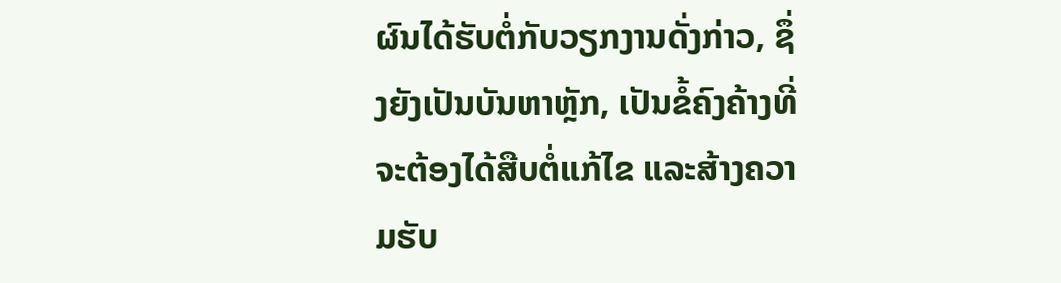ຜົນໄດ້ຮັບຕໍ່ກັບວຽກງານດັ່ງກ່າວ, ຊຶ່ງຍັງເປັນບັນຫາຫຼັກ, ເປັນຂໍ້ຄົງຄ້າງທີ່ຈະຕ້ອງໄດ້ສືບຕໍ່ແກ້ໄຂ ແລະສ້າງຄວາມຮັບ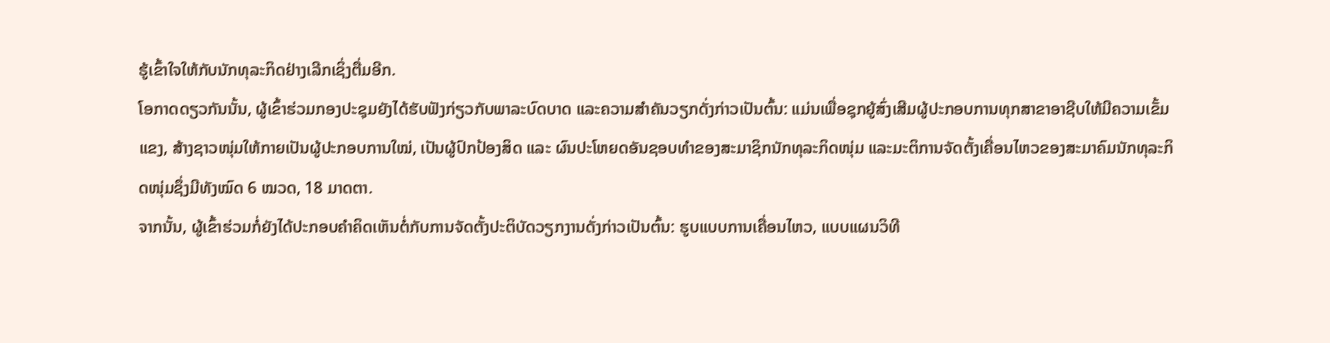ຮູ້ເຂົ້າໃຈໃຫ້ກັບນັກທຸລະກິດຢ່າງເລີກເຊິ່ງຕື່ມອີກ.
ໂອກາດດຽວກັນນັ້ນ, ຜູ້ເຂົ້າຮ່ວມກອງປະຊຸມຍັງໄດ້ຮັບຟັງກ່ຽວກັບພາລະບົດບາດ ແລະຄວາມສຳຄັນວຽກດັ່ງກ່າວເປັນຕົ້ນ: ແມ່ນເພື່ອຊຸກຍູ້ສົ່ງເສີມຜູ້ປະກອບການທຸກສາຂາອາຊີບໃຫ້ມີຄວາມເຂັ້ມແຂງ, ສ້າງຊາວໜຸ່ມໃຫ້ກາຍເປັນຜູ້ປະກອບການໃໝ່, ເປັນຜູ້ປົກປ້ອງສິດ ແລະ ຜົນປະໂຫຍດອັນຊອບທຳຂອງສະມາຊິກນັກທຸລະກິດໜຸ່ມ ແລະມະຕິການຈັດຕັ້ງເຄື່ອນໄຫວຂອງສະມາຄົມນັກທຸລະກິດໜຸ່ມຊຶ່ງມີທັງໝົດ 6 ໝວດ, 18 ມາດຕາ.
ຈາກນັ້ນ, ຜູ້ເຂົ້າຮ່ວມກໍ່ຍັງໄດ້ປະກອບຄຳຄິດເຫັນຕໍ່ກັບການຈັດຕັ້ງປະຕິບັດວຽກງານດັ່ງກ່າວເປັນຕົ້ນ: ຮູບແບບການເຄື່ອນໄຫວ, ແບບແຜນວິທີ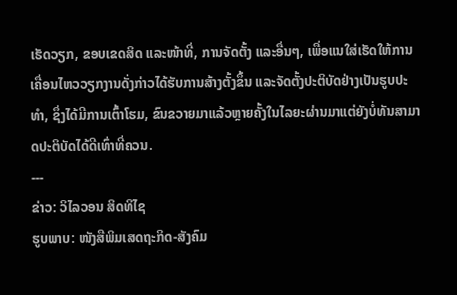ເຮັດວຽກ, ຂອບເຂດສິດ ແລະໜ້າທີ່, ການຈັດຕັ້ງ ແລະອື່ນໆ, ເພື່ອແນໃສ່ເຮັດໃຫ້ການເຄື່ອນໄຫວວຽກງານດັ່ງກ່າວໄດ້ຮັບການສ້າງຕັ້ງຂຶ້ນ ແລະຈັດຕັ້ງປະຕິບັດຢ່າງເປັນຮູບປະທຳ, ຊຶ່ງໄດ້ມີການເຕົ້າໂຮມ, ຂົນຂວາຍມາແລ້ວຫຼາຍຄັ້ງໃນໄລຍະຜ່ານມາແຕ່ຍັງບໍ່ທັນສາມາດປະຕິບັດໄດ້ດີເທົ່າທີ່ຄວນ.
---
ຂ່າວ: ວິໄລວອນ ສິດທິໄຊ
ຮູບພາບ: ໜັງສືພິມເສດຖະກິດ-ສັງຄົມ